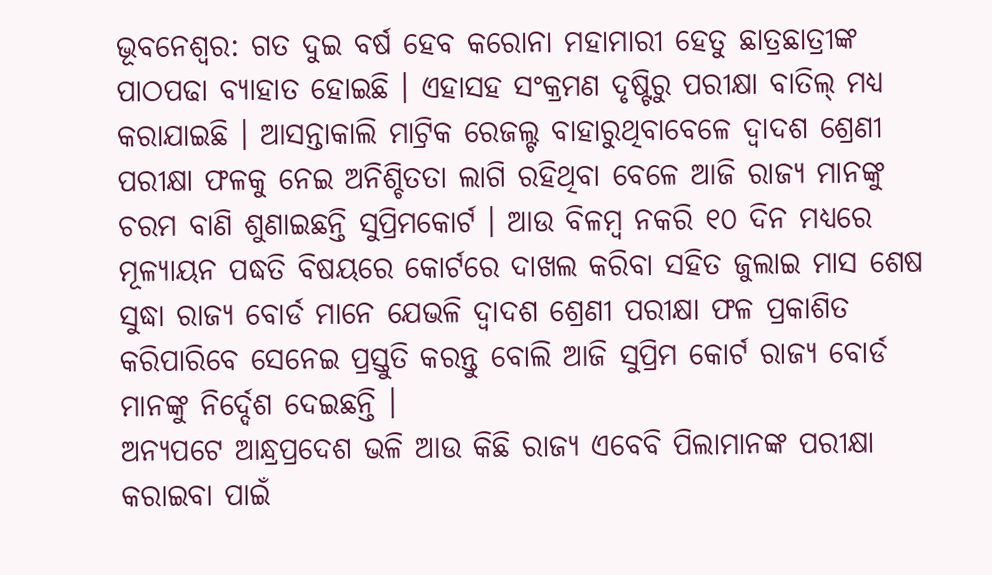ଭୂବନେଶ୍ବର: ଗତ ଦୁଇ ବର୍ଷ ହେବ କରୋନା ମହାମାରୀ ହେତୁ ଛାତ୍ରଛାତ୍ରୀଙ୍କ ପାଠପଢା ବ୍ୟାହାତ ହୋଇଛି । ଏହାସହ ସଂକ୍ରମଣ ଦୃଷ୍ଟିରୁ ପରୀକ୍ଷା ବାତିଲ୍ ମଧ୍ୟ କରାଯାଇଛି । ଆସନ୍ତାକାଲି ମାଟ୍ରିକ ରେଜଲ୍ଟ ବାହାରୁଥିବାବେଳେ ଦ୍ୱାଦଶ ଶ୍ରେଣୀ ପରୀକ୍ଷା ଫଳକୁ ନେଇ ଅନିଶ୍ଚିତତା ଲାଗି ରହିଥିବା ବେଳେ ଆଜି ରାଜ୍ୟ ମାନଙ୍କୁ ଚରମ ବାଣି ଶୁଣାଇଛନ୍ତି ସୁପ୍ରିମକୋର୍ଟ । ଆଉ ବିଳମ୍ବ ନକରି ୧୦ ଦିନ ମଧ୍ୟରେ ମୂଳ୍ୟାୟନ ପଦ୍ଧତି ବିଷୟରେ କୋର୍ଟରେ ଦାଖଲ କରିବା ସହିତ ଜୁଲାଇ ମାସ ଶେଷ ସୁଦ୍ଧା ରାଜ୍ୟ ବୋର୍ଡ ମାନେ ଯେଭଳି ଦ୍ୱାଦଶ ଶ୍ରେଣୀ ପରୀକ୍ଷା ଫଳ ପ୍ରକାଶିତ କରିପାରିବେ ସେନେଇ ପ୍ରସ୍ତୁତି କରନ୍ତୁ ବୋଲି ଆଜି ସୁପ୍ରିମ କୋର୍ଟ ରାଜ୍ୟ ବୋର୍ଡ ମାନଙ୍କୁ ନିର୍ଦ୍ଦେଶ ଦେଇଛନ୍ତି ।
ଅନ୍ୟପଟେ ଆନ୍ଧ୍ରପ୍ରଦେଶ ଭଳି ଆଉ କିଛି ରାଜ୍ୟ ଏବେବି ପିଲାମାନଙ୍କ ପରୀକ୍ଷା କରାଇବା ପାଇଁ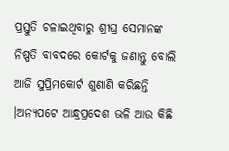ପ୍ରସ୍ତୁତି ଚଳାଇଥିବାରୁ ଶ୍ରୀଘ୍ର ସେମାନଙ୍କ ନିଷ୍ପତି ବାବଦରେ କୋର୍ଟକୁ ଜଣାନ୍ତୁ ବୋଲି ଆଜି ସୁପ୍ରିମକୋର୍ଟ ଶୁଣାଣି କରିଛନ୍ତି ।ଅନ୍ୟପଟେ ଆନ୍ଧ୍ରପ୍ରଦେଶ ଭଳି ଆଉ କିଛି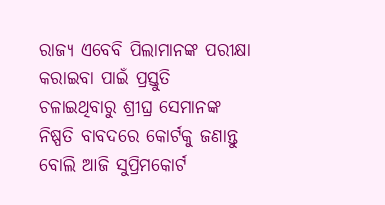ରାଜ୍ୟ ଏବେବି ପିଲାମାନଙ୍କ ପରୀକ୍ଷା କରାଇବା ପାଇଁ ପ୍ରସ୍ତୁତି ଚଳାଇଥିବାରୁ ଶ୍ରୀଘ୍ର ସେମାନଙ୍କ ନିଷ୍ପତି ବାବଦରେ କୋର୍ଟକୁ ଜଣାନ୍ତୁ ବୋଲି ଆଜି ସୁପ୍ରିମକୋର୍ଟ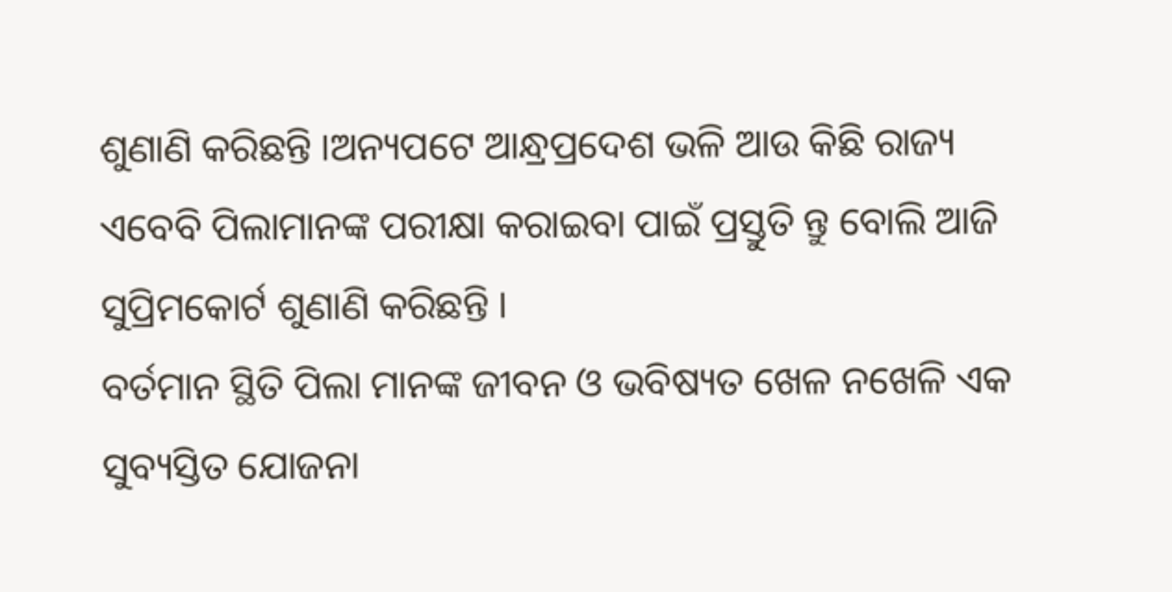ଶୁଣାଣି କରିଛନ୍ତି ।ଅନ୍ୟପଟେ ଆନ୍ଧ୍ରପ୍ରଦେଶ ଭଳି ଆଉ କିଛି ରାଜ୍ୟ ଏବେବି ପିଲାମାନଙ୍କ ପରୀକ୍ଷା କରାଇବା ପାଇଁ ପ୍ରସ୍ତୁତି ନ୍ତୁ ବୋଲି ଆଜି ସୁପ୍ରିମକୋର୍ଟ ଶୁଣାଣି କରିଛନ୍ତି ।
ବର୍ତମାନ ସ୍ଥିତି ପିଲା ମାନଙ୍କ ଜୀବନ ଓ ଭବିଷ୍ୟତ ଖେଳ ନଖେଳି ଏକ ସୁବ୍ୟସ୍ତିତ ଯୋଜନା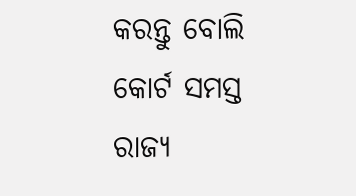କରନ୍ତୁ ବୋଲି କୋର୍ଟ ସମସ୍ତ ରାଜ୍ୟ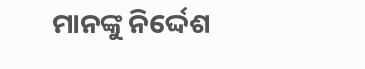ମାନଙ୍କୁ ନିର୍ଦ୍ଦେଶ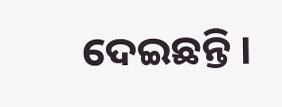ଦେଇଛନ୍ତି ।